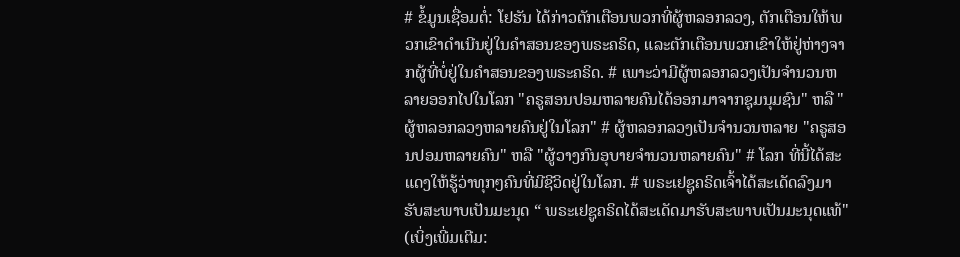# ຂໍ້ມູນເຊື່ອມຕໍ່: ໂຢຮັນ ໄດ້ກ່າວຕັກເຕືອນພວກທີ່ຜູ້ຫລອກລວງ, ຕັກເຕືອນໃຫ້ພວກເຂົາດຳເນີນຢູ່ໃນຄຳສອນຂອງພຣະຄຣິດ, ແລະຕັກເຕືອນພວກເຂົາໃຫ້ຢູ່ຫ່າງຈາກຜູ້ທີ່ບໍ່ຢູ່ໃນຄຳສອນຂອງພຣະຄຣິດ. # ເພາະວ່າມີຜູ້ຫລອກລວງເປັນຈຳນວນຫລາຍອອກໄປໃນໂລກ "ຄຣູສອນປອມຫລາຍຄົນໄດ້ອອກມາຈາກຊຸມນຸມຊົນ" ຫລື "ຜູ້ຫລອກລວງຫລາຍຄົນຢູ່ໃນໂລກ" # ຜູ້ຫລອກລວງເປັນຈຳນວນຫລາຍ "ຄຣູສອນປອມຫລາຍຄົນ" ຫລື "ຜູ້ວາງກົນອຸບາຍຈຳນວນຫລາຍຄົນ" # ໂລກ ທີ່ນີ້ໄດ້ສະແດງໃຫ້ຮູ້ວ່າທຸກໆຄົນທີ່ມີຊີວິດຢູ່ໃນໂລກ. # ພຣະເຢຊູຄຣິດເຈົ້າໄດ້ສະເດັດລົງມາຮັບສະພາບເປັນມະນຸດ “ ພຣະເຢຊູຄຣິດໄດ້ສະເດັດມາຮັບສະພາບເປັນມະນຸດແທ້" (ເບິ່ງເພີ່ມເຕີມ: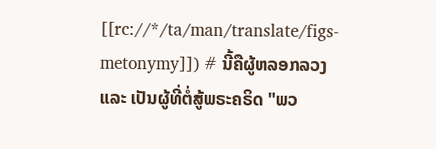[[rc://*/ta/man/translate/figs-metonymy]]) # ນີ້ຄືຜູ້ຫລອກລວງ ແລະ ເປັນຜູ້ທີ່ຕໍ່ສູ້ພຣະຄຣິດ "ພວ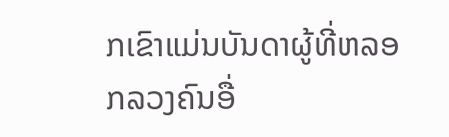ກເຂົາແມ່ນບັນດາຜູ້ທີ່ຫລອກລວງຄົນອື່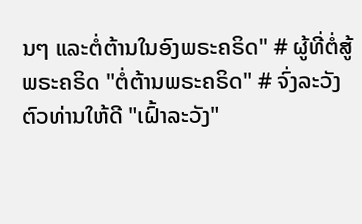ນໆ ແລະຕໍ່ຕ້ານໃນອົງພຣະຄຣິດ" # ຜູ້ທີ່ຕໍ່ສູ້ພຣະຄຣິດ "ຕໍ່ຕ້ານພຣະຄຣິດ" # ຈົ່ງລະວັງຕົວທ່ານໃຫ້ດີ "ເຝົ້າລະວັງ"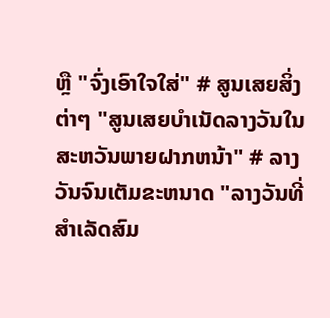ຫຼື "ຈົ່ງເອົາໃຈໃສ່" # ສູນເສຍສິ່ງຕ່າໆ "ສູນເສຍບຳເນັດລາງວັນໃນສະຫວັນພາຍຝາກຫນ້າ" # ລາງວັນຈົນເຕັມຂະຫນາດ "ລາງວັນທີ່ສຳເລັດສົມ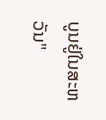ບູນຢູ່ໃນສະຫວັນ"